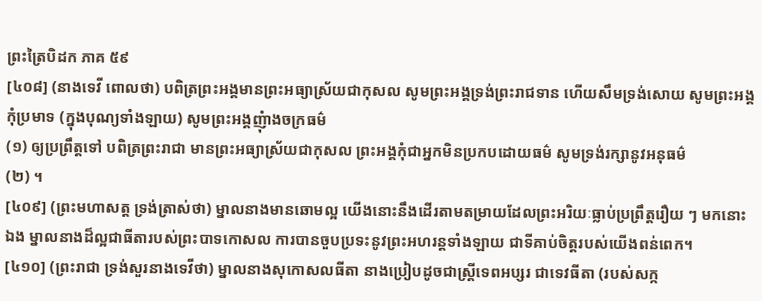ព្រះត្រៃបិដក ភាគ ៥៩
[៤០៨] (នាងទេវី ពោលថា) បពិត្រព្រះអង្គមានព្រះអធ្យាស្រ័យជាកុសល សូមព្រះអង្គទ្រង់ព្រះរាជទាន ហើយសឹមទ្រង់សោយ សូមព្រះអង្គកុំប្រមាទ (ក្នុងបុណ្យទាំងឡាយ) សូមព្រះអង្គញុំាងចក្រធម៌
(១) ឲ្យប្រព្រឹត្តទៅ បពិត្រព្រះរាជា មានព្រះអធ្យាស្រ័យជាកុសល ព្រះអង្គកុំជាអ្នកមិនប្រកបដោយធម៌ សូមទ្រង់រក្សានូវអនុធម៌
(២) ។
[៤០៩] (ព្រះមហាសត្ត ទ្រង់ត្រាស់ថា) ម្នាលនាងមានឆោមល្អ យើងនោះនឹងដើរតាមតម្រាយដែលព្រះអរិយៈធ្លាប់ប្រព្រឹត្តរឿយ ៗ មកនោះឯង ម្នាលនាងដ៏ល្អជាធីតារបស់ព្រះបាទកោសល ការបានចួបប្រទះនូវព្រះអហរន្តទាំងឡាយ ជាទីគាប់ចិត្តរបស់យើងពន់ពេក។
[៤១០] (ព្រះរាជា ទ្រង់សួរនាងទេវីថា) ម្នាលនាងសុកោសលធីតា នាងប្រៀបដូចជាស្រ្តីទេពអប្សរ ជាទេវធីតា (របស់សក្ក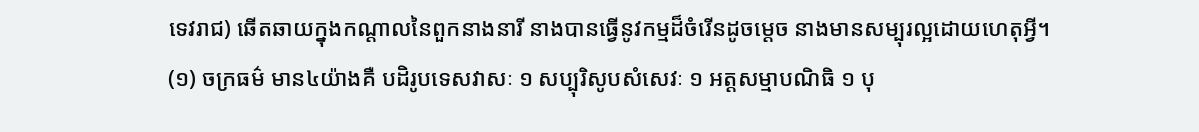ទេវរាជ) ឆើតឆាយក្នុងកណ្តាលនៃពួកនាងនារី នាងបានធ្វើនូវកម្មដ៏ចំរើនដូចម្តេច នាងមានសម្បុរល្អដោយហេតុអ្វី។
(១) ចក្រធម៌ មាន៤យ៉ាងគឺ បដិរូបទេសវាសៈ ១ សប្បុរិសូបសំសេវៈ ១ អត្តសម្មាបណិធិ ១ បុ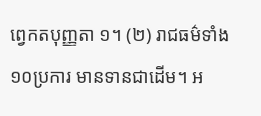ព្វេកតបុញ្ញតា ១។ (២) រាជធម៌ទាំង១០ប្រការ មានទានជាដើម។ អ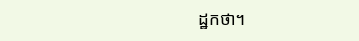ដ្ឋកថា។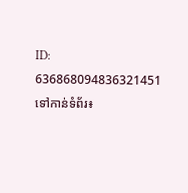ID: 636868094836321451
ទៅកាន់ទំព័រ៖